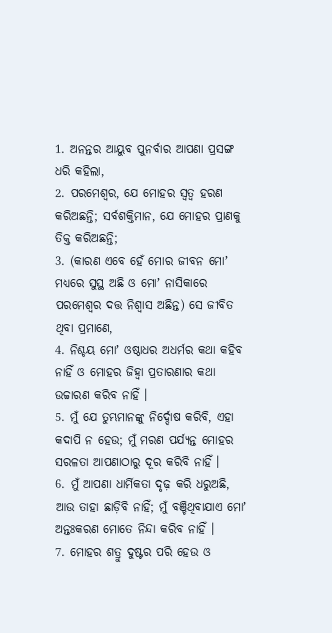1. ଅନନ୍ତର ଆୟୁବ ପୁନର୍ବାର ଆପଣା ପ୍ରସଙ୍ଗ ଧରି କହିଲା,
2. ପରମେଶ୍ଵର, ଯେ ମୋହର ସ୍ଵତ୍ଵ ହରଣ କରିଅଛନ୍ତି; ସର୍ବଶକ୍ତିମାନ, ଯେ ମୋହର ପ୍ରାଣକୁ ତିକ୍ତ କରିଅଛନ୍ତି;
3. (କାରଣ ଏବେ ହେଁ ମୋର ଜୀବନ ମୋʼ ମଧ୍ୟରେ ସୁସ୍ଥ ଅଛି ଓ ମୋʼ ନାସିକାରେ ପରମେଶ୍ଵର ଦତ୍ତ ନିଶ୍ଵାସ ଅଛିନ୍ତ) ସେ ଜୀବିତ ଥିବା ପ୍ରମାଣେ,
4. ନିଶ୍ଚୟ ମୋʼ ଓଷ୍ଠାଧର ଅଧର୍ମର କଥା କହିବ ନାହିଁ ଓ ମୋହର ଜିହ୍ଵା ପ୍ରତାରଣାର କଥା ଉଚ୍ଚାରଣ କରିବ ନାହିଁ ।
5. ମୁଁ ଯେ ତୁମ୍ଭମାନଙ୍କୁ ନିର୍ଦ୍ଦୋଷ କରିବି, ଏହା କଦାପି ନ ହେଉ; ମୁଁ ମରଣ ପର୍ଯ୍ୟନ୍ତ ମୋହର ସରଳତା ଆପଣାଠାରୁ ଦୂର କରିବି ନାହିଁ ।
6. ମୁଁ ଆପଣା ଧାର୍ମିକତା ଦୃଢ଼ କରି ଧରୁଅଛି, ଆଉ ତାହା ଛାଡ଼ିବି ନାହିଁ; ମୁଁ ବଞ୍ଚିଥିବାଯାଏ ମୋʼ ଅନ୍ତଃକରଣ ମୋତେ ନିନ୍ଦା କରିବ ନାହିଁ ।
7. ମୋହର ଶତ୍ରୁ ଦୁଷ୍ଟର ପରି ହେଉ ଓ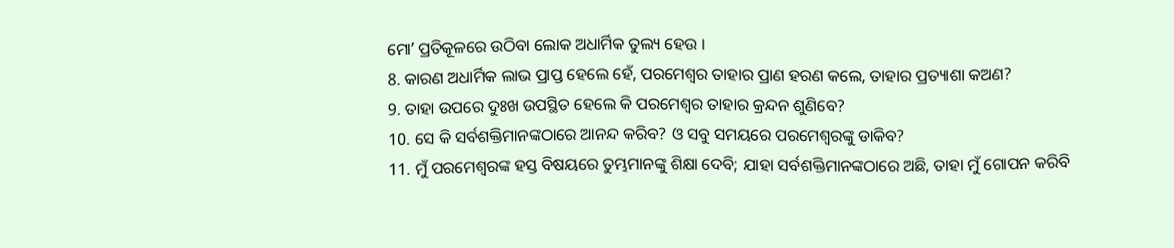ମୋʼ ପ୍ରତିକୂଳରେ ଉଠିବା ଲୋକ ଅଧାର୍ମିକ ତୁଲ୍ୟ ହେଉ ।
8. କାରଣ ଅଧାର୍ମିକ ଲାଭ ପ୍ରାପ୍ତ ହେଲେ ହେଁ, ପରମେଶ୍ଵର ତାହାର ପ୍ରାଣ ହରଣ କଲେ, ତାହାର ପ୍ରତ୍ୟାଶା କଅଣ?
9. ତାହା ଉପରେ ଦୁଃଖ ଉପସ୍ଥିତ ହେଲେ କି ପରମେଶ୍ଵର ତାହାର କ୍ରନ୍ଦନ ଶୁଣିବେ?
10. ସେ କି ସର୍ବଶକ୍ତିମାନଙ୍କଠାରେ ଆନନ୍ଦ କରିବ? ଓ ସବୁ ସମୟରେ ପରମେଶ୍ଵରଙ୍କୁ ଡାକିବ?
11. ମୁଁ ପରମେଶ୍ଵରଙ୍କ ହସ୍ତ ବିଷୟରେ ତୁମ୍ଭମାନଙ୍କୁ ଶିକ୍ଷା ଦେବି; ଯାହା ସର୍ବଶକ୍ତିମାନଙ୍କଠାରେ ଅଛି, ତାହା ମୁଁ ଗୋପନ କରିବି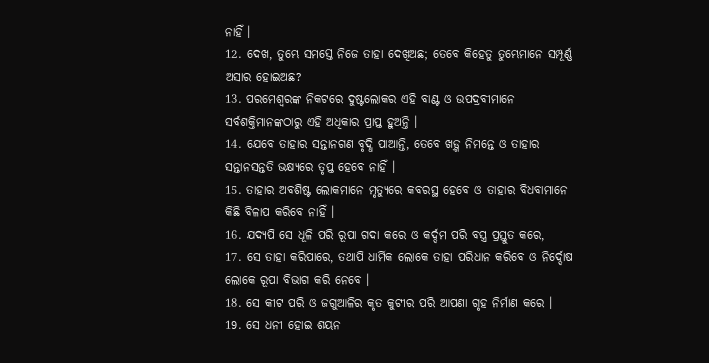ନାହିଁ ।
12. ଦେଖ, ତୁମ୍ଭେ ସମସ୍ତେ ନିଜେ ତାହା ଦେଖିଅଛ; ତେବେ କିହେତୁ ତୁମ୍ଭେମାନେ ସମ୍ପୂର୍ଣ୍ଣ ଅସାର ହୋଇଅଛ?
13. ପରମେଶ୍ଵରଙ୍କ ନିକଟରେ ଦୁଷ୍ଟଲୋକର ଏହି ବାଣ୍ଟ ଓ ଉପଦ୍ରବୀମାନେ ସର୍ବଶକ୍ତିମାନଙ୍କଠାରୁ ଏହି ଅଧିକାର ପ୍ରାପ୍ତ ହୁଅନ୍ତି ।
14. ଯେବେ ତାହାର ସନ୍ତାନଗଣ ବୃଦ୍ଧି ପାଆନ୍ତି, ତେବେ ଖଡ଼୍ଗ ନିମନ୍ତେ ଓ ତାହାର ସନ୍ତାନସନ୍ତତି ଭକ୍ଷ୍ୟରେ ତୃପ୍ତ ହେବେ ନାହିଁ ।
15. ତାହାର ଅବଶିଷ୍ଟ ଲୋକମାନେ ମୃତ୍ୟୁରେ କବରସ୍ଥ ହେବେ ଓ ତାହାର ବିଧବାମାନେ କିଛି ବିଳାପ କରିବେ ନାହିଁ ।
16. ଯଦ୍ୟପି ସେ ଧୂଳି ପରି ରୂପା ଗଦା କରେ ଓ କର୍ଦ୍ଦମ ପରି ବସ୍ତ୍ର ପ୍ରସ୍ତୁତ କରେ,
17. ସେ ତାହା କରିପାରେ, ତଥାପି ଧାର୍ମିକ ଲୋକେ ତାହା ପରିଧାନ କରିବେ ଓ ନିର୍ଦ୍ଦୋଷ ଲୋକେ ରୂପା ବିଭାଗ କରି ନେବେ ।
18. ସେ କୀଟ ପରି ଓ ଜଗୁଆଳିର କୃତ କୁଟୀର ପରି ଆପଣା ଗୃହ ନିର୍ମାଣ କରେ ।
19. ସେ ଧନୀ ହୋଇ ଶୟନ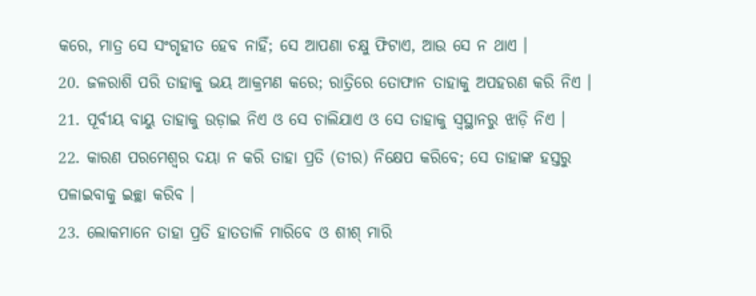କରେ, ମାତ୍ର ସେ ସଂଗୃହୀତ ହେବ ନାହିଁ; ସେ ଆପଣା ଚକ୍ଷୁ ଫିଟାଏ, ଆଉ ସେ ନ ଥାଏ ।
20. ଜଳରାଶି ପରି ତାହାକୁ ଭୟ ଆକ୍ରମଣ କରେ; ରାତ୍ରିରେ ତୋଫାନ ତାହାକୁ ଅପହରଣ କରି ନିଏ ।
21. ପୂର୍ବୀୟ ବାୟୁ ତାହାକୁ ଉଡ଼ାଇ ନିଏ ଓ ସେ ଚାଲିଯାଏ ଓ ସେ ତାହାକୁ ସ୍ଵସ୍ଥାନରୁ ଝାଡ଼ି ନିଏ ।
22. କାରଣ ପରମେଶ୍ଵର ଦୟା ନ କରି ତାହା ପ୍ରତି (ତୀର) ନିକ୍ଷେପ କରିବେ; ସେ ତାହାଙ୍କ ହସ୍ତରୁ ପଳାଇବାକୁ ଇଚ୍ଛା କରିବ ।
23. ଲୋକମାନେ ତାହା ପ୍ରତି ହାତତାଳି ମାରିବେ ଓ ଶୀଶ୍ ମାରି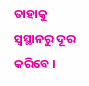ତାହାକୁ ସ୍ଵସ୍ଥାନରୁ ଦୂର କରିବେ ।